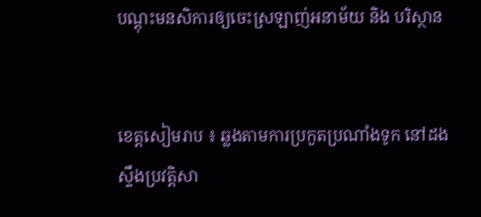បណ្តុះមនសិការឲ្យចេះស្រឡាញ់អនាម័យ និង បរិស្ថាន


ខេត្តសៀមរាប ៖ ឆ្លងតាមការប្រកួតប្រណាំងទូក នៅដងស្ទឹងប្រវត្តិសា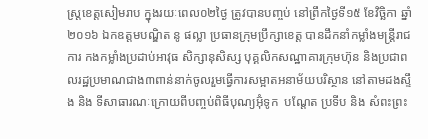ស្ត្រខេត្តសៀមរាប ក្នុងរយៈពេល០២ថ្ងៃ ត្រូវបានបញ្ចប់ នៅព្រឹកថ្ងៃទី១៥ ខែវិច្ឆិកា ឆ្នាំ២០១៦ ឯកឧត្តមបណ្ឌិត នូ ផល្លា ប្រធានក្រុមប្រឹក្សាខេត្ត បានដឹកនាំកម្លាំងមន្ត្រីរាជការ កងកម្លាំងប្រដាប់អាវុធ សិក្សានុសិស្ស បុគ្គលិកសណ្ឋាគារក្រុមហ៊ុន និងប្រជាពលរដ្ឋប្រមាណជាង៣ពាន់នាក់ចូលរួមធ្វើការសម្អាតអនាម័យបរិស្ថាន នៅតាមដងស្ទឹង និង ទីសាធារណៈក្រោយពីបញ្ចប់ពិធីបុណ្យអ៊ុំទូក  បណ្តែត ប្រទីប និង សំពះព្រះ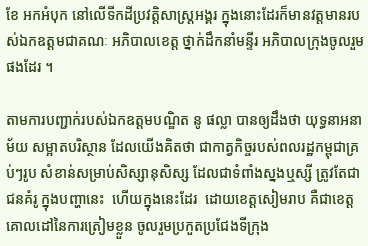ខែ អកអំបុក នៅលើទីកដីប្រវត្តិសាស្ត្រអង្គរ ក្នុងនោះដែរក៏មានវត្តមានរបស់ឯកឧត្តមជាគណៈ អភិបាលខេត្ត ថ្នាក់ដឹកនាំមន្ទីរ អភិបាលក្រុងចូលរួមផងដែរ ។

តាមការបញ្ជាក់របស់ឯកឧត្តមបណ្ឌិត នូ ផល្លា បានឲ្យដឹងថា យុទ្ធនាអនាម័យ សម្អាតបរិស្ថាន ដែលយើងគិតថា ជាកាត្វកិច្ចរបស់ពលរដ្ឋកម្ពុជាគ្រប់ៗរូប សំខាន់សម្រាប់សិស្សានុសិស្ស ដែលជាទំពាំងស្នងឬស្សី ត្រូវតែជាជនគំរូ ក្នុងបញ្ហានេះ  ហើយក្នុងនេះដែរ  ដោយខេត្តសៀមរាប គឺជាខេត្តគោលដៅនៃការត្រៀមខ្លួន ចូលរួមប្រកួតប្រជែងទីក្រុង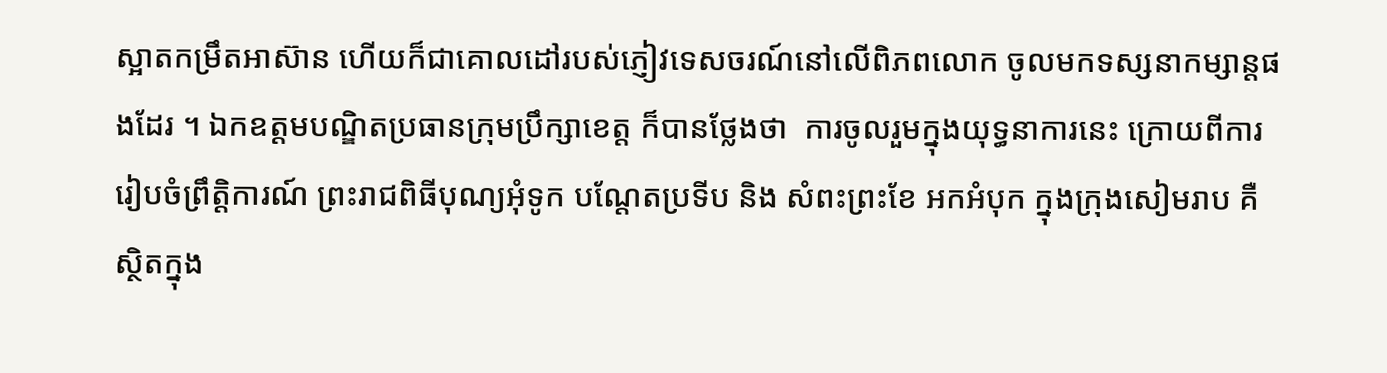ស្អាតកម្រឹតអាស៊ាន ហើយក៏ជាគោលដៅរបស់ភ្ញៀវទេសចរណ៍នៅលើពិភពលោក ចូលមកទស្សនាកម្សាន្តផងដែរ ។ ឯកឧត្តមបណ្ឌិតប្រធានក្រុមប្រឹក្សាខេត្ត ក៏បានថ្លែងថា  ការចូលរួមក្នុងយុទ្ធនាការនេះ ក្រោយពីការរៀបចំព្រឹត្តិការណ៍ ព្រះរាជពិធីបុណ្យអុំទូក បណ្តែតប្រទីប និង សំពះព្រះខែ អកអំបុក ក្នុងក្រុងសៀមរាប គឺស្ថិតក្នុង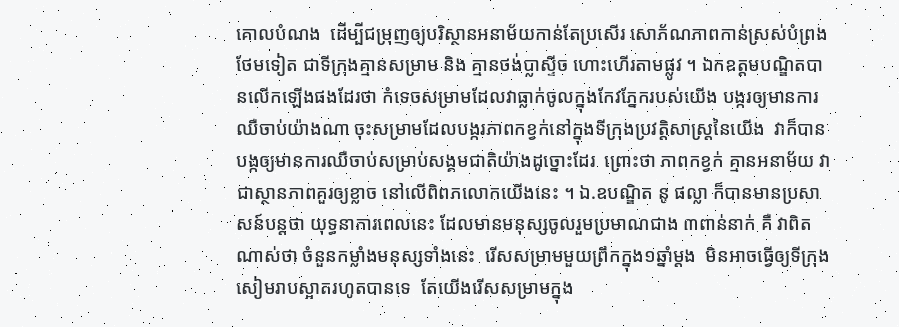គោលបំណង  ដើម្បីជម្រុញឲ្យបរិស្ថានអនាម័យកាន់តែប្រសើរ សោភ័ណភាពកាន់ស្រស់បំព្រងថែមទៀត ជាទីក្រុងគ្មានសម្រាម និង គ្មានថង់ប្លាស្ទីច ហោះហើរតាមផ្លូវ ។ ឯកឧត្តមបណ្ឌិតបានលើកឡើងផងដែរថា កំទេចសម្រាមដែលវាធ្លាក់ចូលក្នុងកែវភ្នែករបស់យើង បង្ករឲ្យមានការឈឺចាប់យ៉ាងណា ចុះសម្រាមដែលបង្ករភាពកខ្វក់នៅក្នុងទីក្រុងប្រវត្តិសាស្ត្រនៃយើង  វាក៏បានបង្កឲ្យមានការឈឺចាប់សម្រាប់សង្គមជាតិយ៉ាងដូច្នោះដែរ  ព្រោះថា ភាពកខ្វក់ គ្មានអនាម័យ វាជាស្ថានភាពគួរឲ្យខ្លាច នៅលើពិពភលោកយើងនេះ ។ ឯ.ឧបណ្ឌិត នូ ផល្លា ក៏បានមានប្រសាសន៍បន្តថា យុទ្ធនាការពេលនេះ ដែលមានមនុស្សចូលរួមប្រមាណជាង ៣ពាន់នាក់ គឺ វាពិតណាស់ថា ចំនួនកម្លាំងមនុស្សទាំងនេះ  រើសសម្រាមមួយព្រឹកក្នុង១ឆ្នាំម្តង  មិនអាចធ្វើឲ្យទីក្រុងសៀមរាបស្អាតរហូតបានទេ  តែយើងរើសសម្រាមក្នុង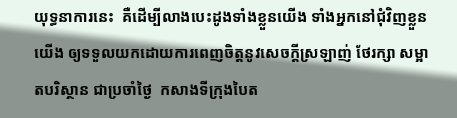យុទ្ធនាការនេះ  គឺដើម្បីលាងបេះដូងទាំងខ្លួនយើង ទាំងអ្នកនៅជុំវិញខ្លួនយើង ឲ្យទទួលយកដោយការពេញចិត្តនូវសេចក្តីស្រឡាញ់ ថែរក្សា សម្អាតបរិស្ថាន ជាប្រចាំថ្ងៃ  កសាងទីក្រុងបៃត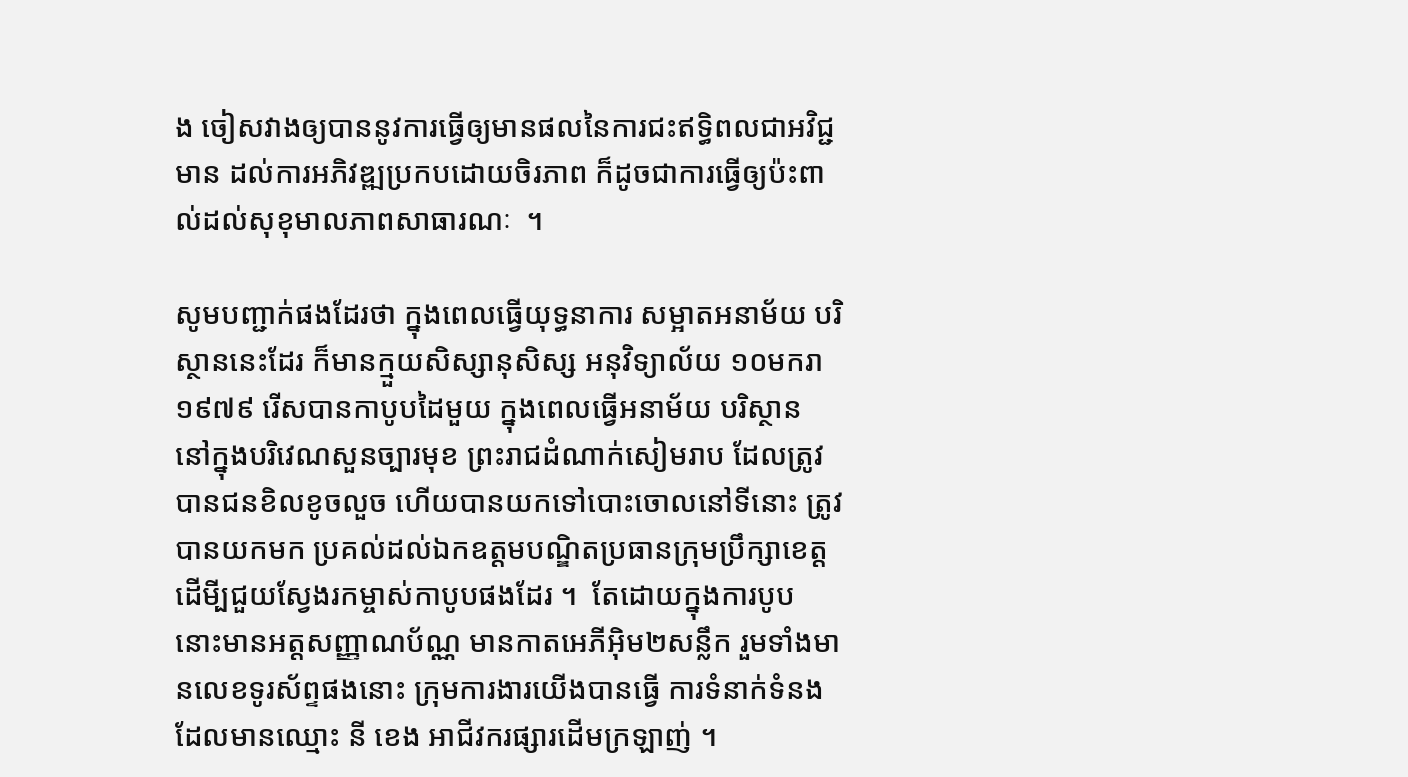ង ចៀសវាងឲ្យបាននូវការធ្វើឲ្យមានផលនៃការជះឥទ្ធិពលជាអវិជ្ជមាន ដល់ការអភិវឌ្ឍប្រកបដោយចិរភាព ក៏ដូចជាការធ្វើឲ្យប៉ះពាល់ដល់សុខុមាលភាពសាធារណៈ  ។

សូមបញ្ជាក់ផងដែរថា ក្នុងពេលធ្វើយុទ្ធនាការ សម្អាតអនាម័យ បរិស្ថាននេះដែរ ក៏មានក្មួយសិស្សានុសិស្ស អនុវិទ្យាល័យ ១០មករា១៩៧៩ រើសបានកាបូបដៃមួយ ក្នុងពេលធ្វើអនាម័យ បរិស្ថាន នៅក្នុងបរិវេណសួនច្បារមុខ ព្រះរាជដំណាក់សៀមរាប ដែលត្រូវបានជនខិលខូចលួច ហើយបានយកទៅបោះចោលនៅទីនោះ ត្រូវបានយកមក ប្រគល់ដល់ឯកឧត្តមបណ្ឌិតប្រធានក្រុមប្រឹក្សាខេត្ត ដើមី្បជួយស្វែងរកម្ចាស់កាបូបផងដែរ ។  តែដោយក្នុងការបូប នោះមានអត្តសញ្ញាណប័ណ្ណ មានកាតអេភីអ៊ិម២សន្លឹក រួមទាំងមានលេខទូរស័ព្ទផងនោះ ក្រុមការងារយើងបានធ្វើ ការទំនាក់ទំនង ដែលមានឈ្មោះ នី ខេង អាជីវករផ្សារដើមក្រឡាញ់ ។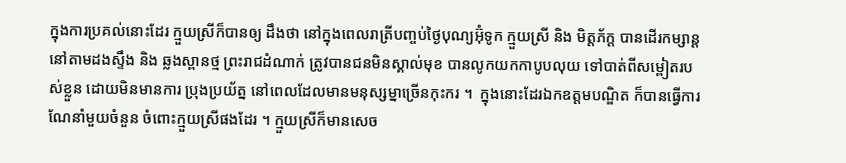ក្នុងការប្រគល់នោះដែរ ក្មួយស្រីក៏បានឲ្យ ដឹងថា នៅក្នុងពេលរាត្រីបញ្ចប់ថ្ងៃបុណ្យអ៊ុំទូក ក្មួយស្រី និង មិត្តភ័ក្ត បានដើរកម្សាន្តនៅតាមដងស្ទឹង និង ឆ្លងស្ពានថ្ម ព្រះរាជដំណាក់ ត្រូវបានជនមិនស្គាល់មុខ បានលូកយកកាបូបលុយ ទៅបាត់ពីសម្ពៀតរបស់ខ្លួន ដោយមិនមានការ ប្រុងប្រយ័ត្ន នៅពេលដែលមានមនុស្សម្នាច្រើនកុះករ ។  ក្នុងនោះដែរឯកឧត្តមបណ្ឌិត ក៏បានធ្វើការណែនាំមួយចំនួន ចំពោះក្មួយស្រីផងដែរ ។ ក្មួយស្រីក៏មានសេច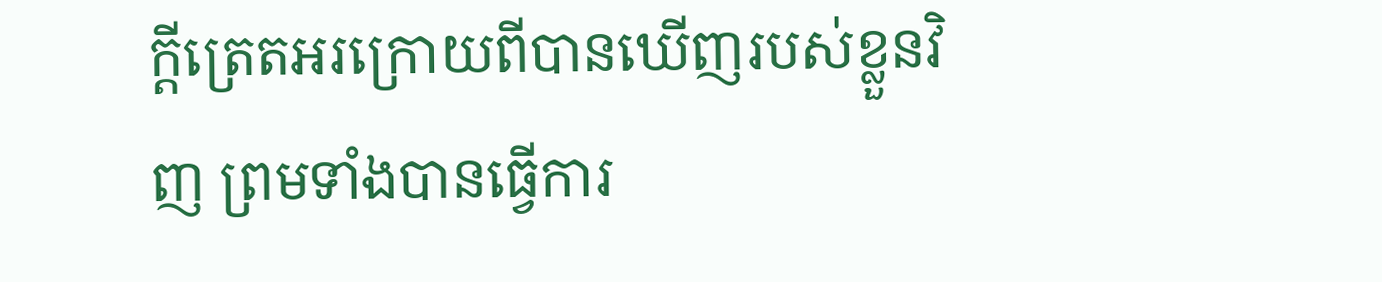ក្តីត្រេតអរក្រោយពីបានឃើញរបស់ខ្លួនវិញ ព្រមទាំងបានធ្វើការ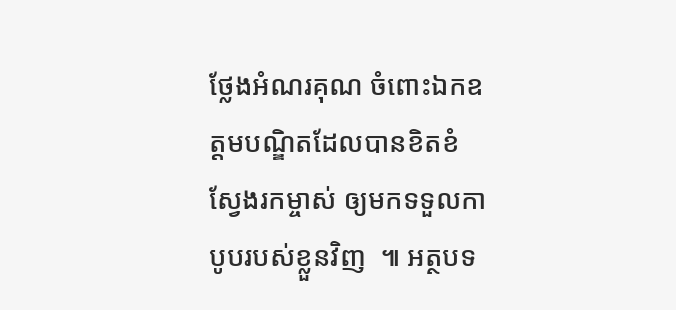ថ្លែងអំណរគុណ ចំពោះឯកឧត្តមបណ្ឌិតដែលបានខិតខំស្វែងរកម្ចាស់ ឲ្យមកទទួលកាបូបរបស់ខ្លួនវិញ  ៕ អត្ថបទ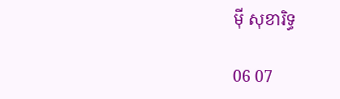ម៉ី សុខារិទ្ធ

06 07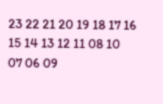23 22 21 20 19 18 17 16 15 14 13 12 11 08 10 07 06 09